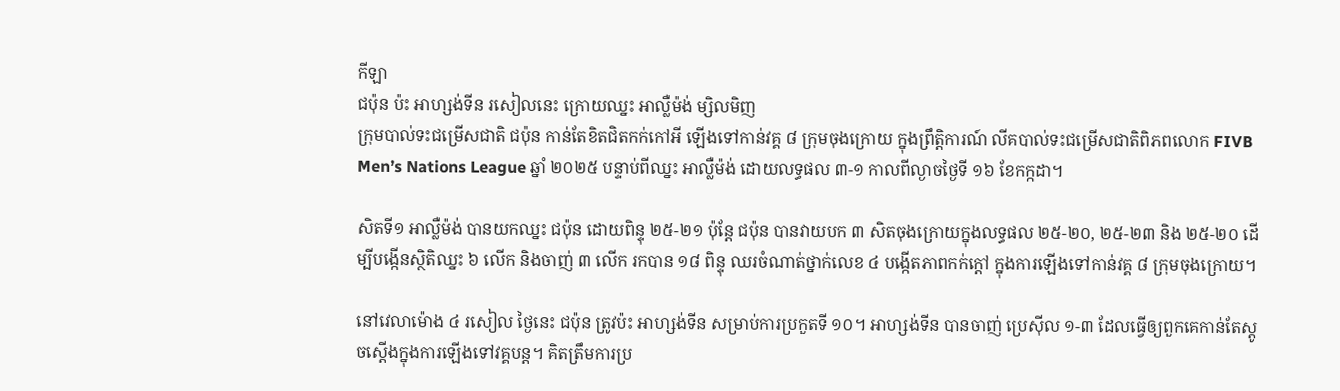កីឡា
ជប៉ុន ប៉ះ អាហ្សង់ទីន រសៀលនេះ ក្រោយឈ្នះ អាល្លឺម៉ង់ ម្សិលមិញ
ក្រុមបាល់ទះជម្រើសជាតិ ជប៉ុន កាន់តែខិតជិតកក់កៅអី ឡើងទៅកាន់វគ្គ ៨ ក្រុមចុងក្រោយ ក្នុងព្រឹត្តិការណ៍ លីគបាល់ទះជម្រើសជាតិពិភពលោក FIVB Men’s Nations League ឆ្នាំ ២០២៥ បន្ទាប់ពីឈ្នះ អាល្លឺម៉ង់ ដោយលទ្ធផល ៣-១ កាលពីល្ងាចថ្ងៃទី ១៦ ខែកក្កដា។

សិតទី១ អាល្លឺម៉ង់ បានយកឈ្នះ ជប៉ុន ដោយពិន្ទុ ២៥-២១ ប៉ុន្តែ ជប៉ុន បានវាយបក ៣ សិតចុងក្រោយក្នុងលទ្ធផល ២៥-២០, ២៥-២៣ និង ២៥-២០ ដើម្បីបង្កើនស្ថិតិឈ្នះ ៦ លើក និងចាញ់ ៣ លើក រកបាន ១៨ ពិន្ទុ ឈរចំណាត់ថ្នាក់លេខ ៤ បង្កើតភាពកក់ក្តៅ ក្នុងការឡើងទៅកាន់វគ្គ ៨ ក្រុមចុងក្រោយ។

នៅវេលាម៉ោង ៤ រសៀល ថ្ងៃនេះ ជប៉ុន ត្រូវប៉ះ អាហ្សង់ទីន សម្រាប់ការប្រកួតទី ១០។ អាហ្សង់ទីន បានចាញ់ ប្រេស៊ីល ១-៣ ដែលធ្វើឲ្យពួកគេកាន់តែស្តូចស្តើងក្នុងការឡើងទៅវគ្គបន្ត។ គិតត្រឹមការប្រ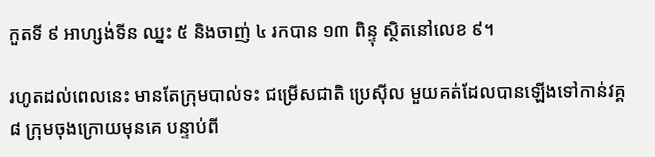កួតទី ៩ អាហ្សង់ទីន ឈ្នះ ៥ និងចាញ់ ៤ រកបាន ១៣ ពិន្ទុ ស្ថិតនៅលេខ ៩។

រហូតដល់ពេលនេះ មានតែក្រុមបាល់ទះ ជម្រើសជាតិ ប្រេស៊ីល មួយគត់ដែលបានឡើងទៅកាន់វគ្គ ៨ ក្រុមចុងក្រោយមុនគេ បន្ទាប់ពី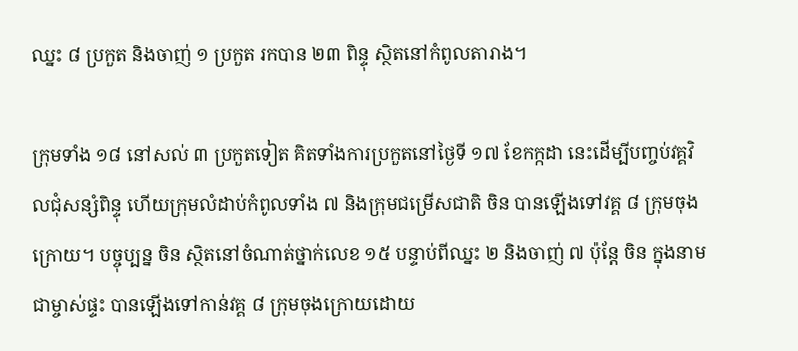ឈ្នះ ៨ ប្រកួត និងចាញ់ ១ ប្រកួត រកបាន ២៣ ពិន្ទុ ស្ថិតនៅកំពូលតារាង។

ក្រុមទាំង ១៨ នៅសល់ ៣ ប្រកួតទៀត គិតទាំងការប្រកួតនៅថ្ងៃទី ១៧ ខែកក្កដា នេះដើម្បីបញ្ចប់វគ្គវិលជុំសន្សំពិន្ទុ ហើយក្រុមលំដាប់កំពូលទាំង ៧ និងក្រុមជម្រើសជាតិ ចិន បានឡើងទៅវគ្គ ៨ ក្រុមចុងក្រោយ។ បច្ចុប្បន្ន ចិន ស្ថិតនៅចំណាត់ថ្នាក់លេខ ១៥ បន្ទាប់ពីឈ្នះ ២ និងចាញ់ ៧ ប៉ុន្តែ ចិន ក្នុងនាមជាម្ចាស់ផ្ទះ បានឡើងទៅកាន់វគ្គ ៨ ក្រុមចុងក្រោយដោយ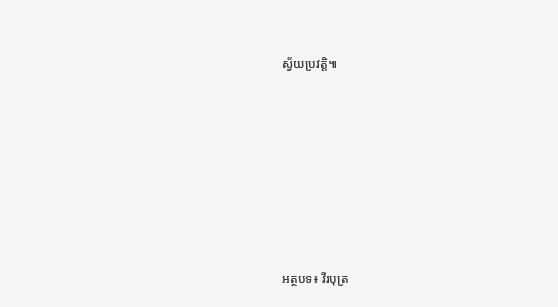ស្វ័យប្រវត្តិ៕










អត្ថបទ៖ វីរបុត្រ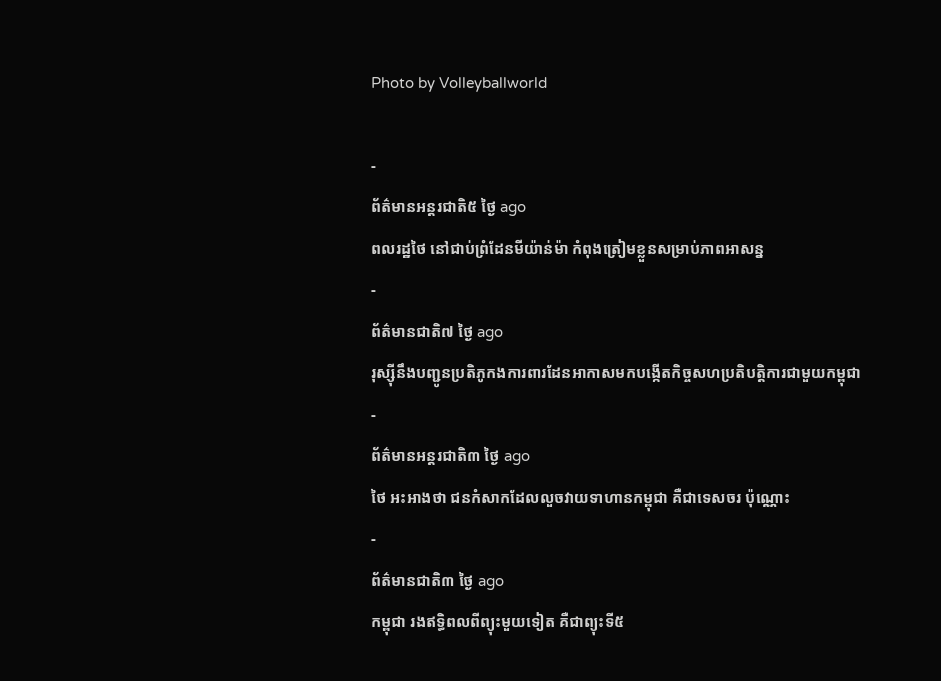Photo by Volleyballworld

-
ព័ត៌មានអន្ដរជាតិ៥ ថ្ងៃ ago
ពលរដ្ឋថៃ នៅជាប់ព្រំដែនមីយ៉ាន់ម៉ា កំពុងត្រៀមខ្លួនសម្រាប់ភាពអាសន្ន
-
ព័ត៌មានជាតិ៧ ថ្ងៃ ago
រុស្ស៊ីនឹងបញ្ជូនប្រតិភូកងការពារដែនអាកាសមកបង្កើតកិច្ចសហប្រតិបត្តិការជាមួយកម្ពុជា
-
ព័ត៌មានអន្ដរជាតិ៣ ថ្ងៃ ago
ថៃ អះអាងថា ជនកំសាកដែលលួចវាយទាហានកម្ពុជា គឺជាទេសចរ ប៉ុណ្ណោះ
-
ព័ត៌មានជាតិ៣ ថ្ងៃ ago
កម្ពុជា រងឥទ្ធិពលពីព្យុះមួយទៀត គឺជាព្យុះទី៥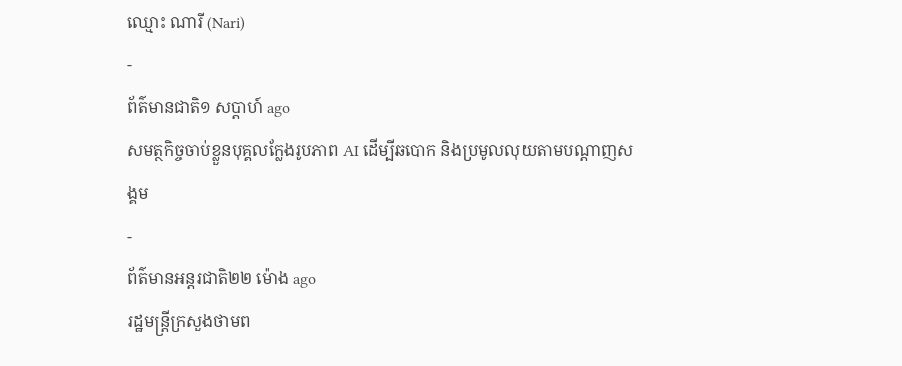ឈ្មោះ ណារី (Nari)
-
ព័ត៌មានជាតិ១ សប្តាហ៍ ago
សមត្ថកិច្ចចាប់ខ្លួនបុគ្គលក្លែងរូបភាព AI ដើម្បីឆបោក និងប្រមូលលុយតាមបណ្តាញសង្គម
-
ព័ត៌មានអន្ដរជាតិ២២ ម៉ោង ago
រដ្ឋមន្ត្រីក្រសួងថាមព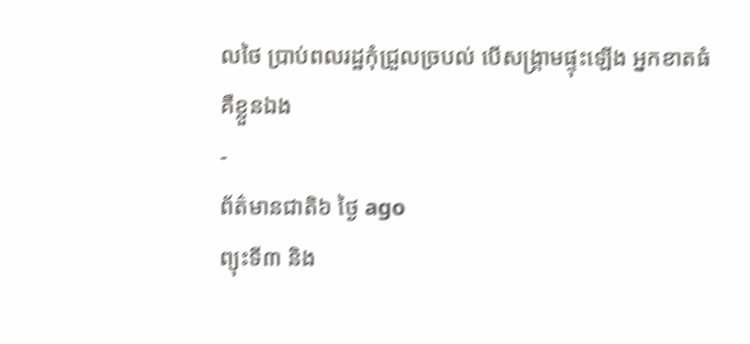លថៃ ប្រាប់ពលរដ្ឋកុំជ្រួលច្របល់ បើសង្គ្រាមផ្ទុះឡើង អ្នកខាតធំគឺខ្លួនឯង
-
ព័ត៌មានជាតិ៦ ថ្ងៃ ago
ព្យុះទី៣ និង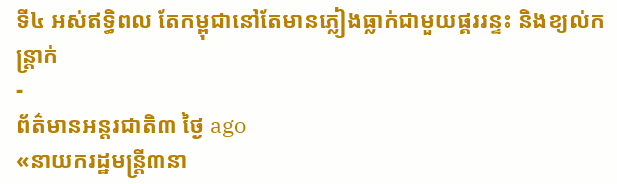ទី៤ អស់ឥទ្ធិពល តែកម្ពុជានៅតែមានភ្លៀងធ្លាក់ជាមួយផ្គររន្ទះ និងខ្យល់កន្ត្រាក់
-
ព័ត៌មានអន្ដរជាតិ៣ ថ្ងៃ ago
«នាយករដ្ឋមន្ត្រី៣នា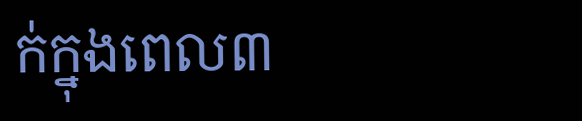ក់ក្នុងពេល៣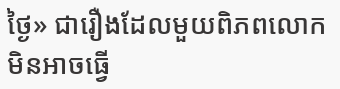ថ្ងៃ» ជារឿងដែលមួយពិភពលោក មិនអាចធ្វើ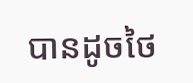បានដូចថៃ